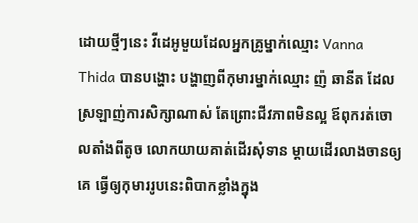ដោយថ្មីៗនេះ វីដេអូមួយដែលអ្នកគ្រូម្នាក់ឈ្មោះ Vanna Thida បានបង្ហោះ បង្ហាញពីកុមារម្នាក់ឈ្មោះ ញ៉ ឆានីត ដែលស្រឡាញ់ការសិក្សាណាស់ តែព្រោះជីវភាពមិនល្អ ឪពុករត់ចោលតាំងពីតូច លោកយាយគាត់ដើរសុំទាន ម្តាយដើរលាងចានឲ្យគេ ធ្វើឲ្យកុមាររូបនេះពិបាកខ្លាំងក្នុង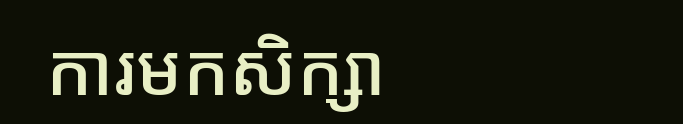ការមកសិក្សា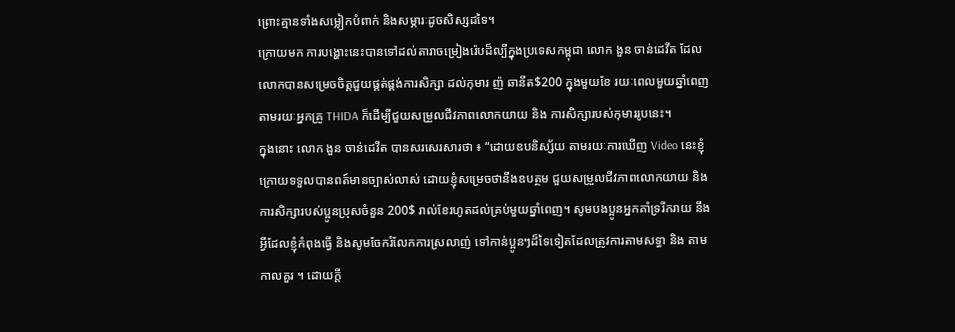ព្រោះគ្មានទាំងសម្លៀកបំពាក់ និងសម្ភារៈដូចសិស្សដទៃ។
ក្រោយមក ការបង្ហោះនេះបានទៅដល់តារាចម្រៀងរ៉េបដ៏ល្បីក្នុងប្រទេសកម្ពុជា លោក ងួន ចាន់ដេវីត ដែលលោកបានសម្រេចចិត្តជួយផ្គត់ផ្គង់ការសិក្សា ដល់កុមារ ញ៉ ឆានីត$200 ក្នុងមួយខែ រយៈពេលមួយឆ្នាំពេញ តាមរយៈអ្នកគ្រូ THIDA ក៏ដើម្បីជួយសម្រួលជីវភាពលោកយាយ និង ការសិក្សារបស់កុមាររូបនេះ។
ក្នុងនោះ លោក ងួន ចាន់ដេវីត បានសរសេរសារថា ៖ “ដោយឧបនិស្ស័យ តាមរយៈការឃើញ Video នេះខ្ញុំ ក្រោយទទួលបានពត៍មានច្បាស់លាស់ ដោយខ្ញុំសម្រេចថានឹងឧបត្ថម ជួយសម្រួលជីវភាពលោកយាយ និង ការសិក្សារបស់ប្អូនប្រុសចំនួន 200$ រាល់ខែរហូតដល់គ្រប់មួយឆ្នាំពេញ។ សូមបងប្អូនអ្នកគាំទ្ររីករាយ នឹងអ្វីដែលខ្ញុំកំពុងធ្វើ និងសូមចែករំលែកការស្រលាញ់ ទៅកាន់ប្អូនៗដ៏ទៃទៀតដែលត្រូវការតាមសទ្ធា និង តាមកាលគួរ ។ ដោយក្តី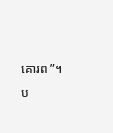គោរព ”។
ប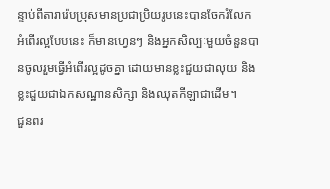ន្ទាប់ពីតារារ៉េបប្រុសមានប្រជាប្រិយរូបនេះបានចែករំលែកអំពើរល្អបែបនេះ ក៏មានហ្វេនៗ និងអ្នកសិល្បៈមួយចំនួនបានចូលរួមធ្វើអំពើរល្អដូចគ្នា ដោយមានខ្លះជួយជាលុយ និងខ្លះជួយជាឯកសណ្ឋានសិក្សា និងឈុតកីឡាជាដើម។
ជួនពរ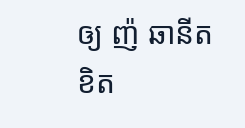ឲ្យ ញ៉ ឆានីត ខិត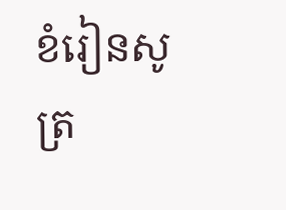ខំរៀនសូត្រ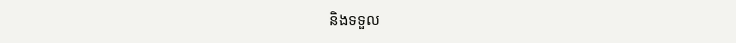និងទទួល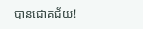បានជោគជ័យ!